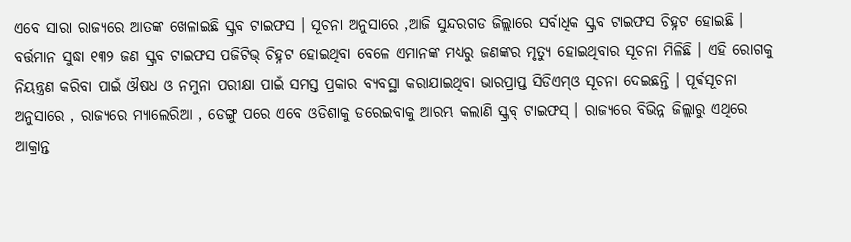ଏବେ ସାରା ରାଜ୍ୟରେ ଆତଙ୍କ ଖେଳାଇଛି ସ୍କ୍ରବ ଟାଇଫସ । ସୂଚନା ଅନୁସାରେ ,ଆଜି ସୁନ୍ଦରଗଡ ଜିଲ୍ଲାରେ ସର୍ବାଧିକ ସ୍କ୍ରବ ଟାଇଫସ ଚିହ୍ନଟ ହୋଇଛି ।
ବର୍ତ୍ତମାନ ସୁଦ୍ଧା ୧୩୨ ଜଣ ସ୍କ୍ରବ ଟାଇଫସ ପଜିଟିଭ୍ ଚିହ୍ନଟ ହୋଇଥିବା ବେଳେ ଏମାନଙ୍କ ମଧ୍ୟରୁ ଜଣଙ୍କର ମୃତ୍ୟୁ ହୋଇଥିବାର ସୂଚନା ମିଳିଛି । ଏହି ରୋଗକୁ ନିୟନ୍ତ୍ରଣ କରିବା ପାଇଁ ଔଷଧ ଓ ନମୁନା ପରୀକ୍ଷା ପାଇଁ ସମସ୍ତ ପ୍ରକାର ବ୍ୟବସ୍ଥା କରାଯାଇଥିବା ଭାରପ୍ରାପ୍ତ ସିଡିଏମ୍ଓ ସୂଚନା ଦେଇଛନ୍ତି । ପୂର୍ଵସୂଚନା ଅନୁସାରେ , ରାଜ୍ୟରେ ମ୍ୟାଲେରିଆ , ଡେଙ୍ଗୁ ପରେ ଏବେ ଓଡିଶାକୁ ଡରେଇବାକୁ ଆରମ୍ଭ କଲାଣି ସ୍କ୍ରବ୍ ଟାଇଫସ୍ । ରାଜ୍ୟରେ ବିଭିନ୍ନ ଜିଲ୍ଲାରୁ ଏଥିରେ ଆକ୍ରାନ୍ତ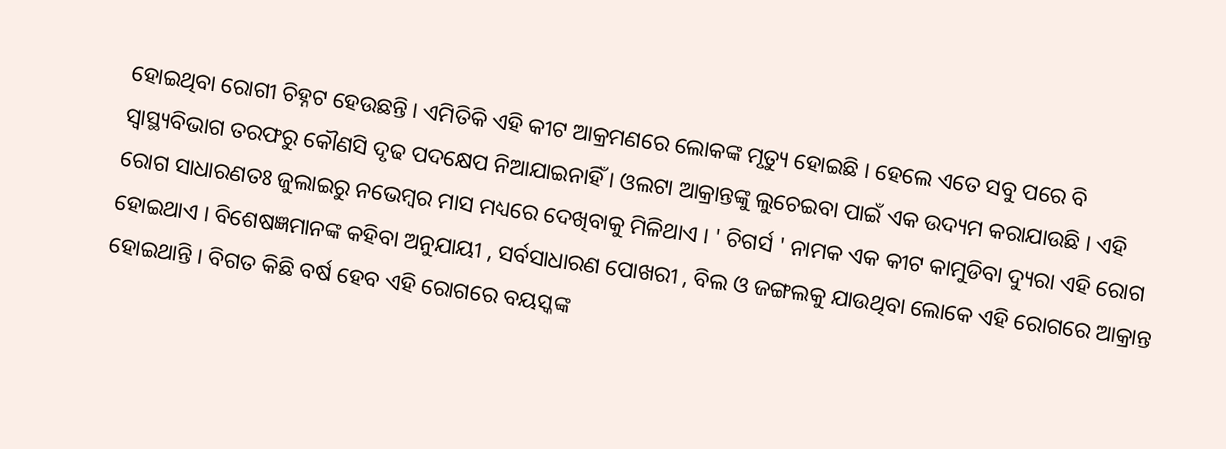ହୋଇଥିବା ରୋଗୀ ଚିହ୍ନଟ ହେଉଛନ୍ତି । ଏମିତିକି ଏହି କୀଟ ଆକ୍ରମଣରେ ଲୋକଙ୍କ ମୃତ୍ୟୁ ହୋଇଛି । ହେଲେ ଏତେ ସବୁ ପରେ ବି ସ୍ୱାସ୍ଥ୍ୟବିଭାଗ ତରଫରୁ କୌଣସି ଦୃଢ ପଦକ୍ଷେପ ନିଆଯାଇନାହିଁ । ଓଲଟା ଆକ୍ରାନ୍ତଙ୍କୁ ଲୁଚେଇବା ପାଇଁ ଏକ ଉଦ୍ୟମ କରାଯାଉଛି । ଏହି ରୋଗ ସାଧାରଣତଃ ଜୁଲାଇରୁ ନଭେମ୍ବର ମାସ ମଧ୍ୟରେ ଦେଖିବାକୁ ମିଳିଥାଏ । ' ଚିଗର୍ସ ' ନାମକ ଏକ କୀଟ କାମୁଡିବା ଦ୍ୟୁରା ଏହି ରୋଗ ହୋଇଥାଏ । ବିଶେଷଜ୍ଞମାନଙ୍କ କହିବା ଅନୁଯାୟୀ , ସର୍ବସାଧାରଣ ପୋଖରୀ , ବିଲ ଓ ଜଙ୍ଗଲକୁ ଯାଉଥିବା ଲୋକେ ଏହି ରୋଗରେ ଆକ୍ରାନ୍ତ ହୋଇଥାନ୍ତି । ବିଗତ କିଛି ବର୍ଷ ହେବ ଏହି ରୋଗରେ ବୟସ୍କଙ୍କ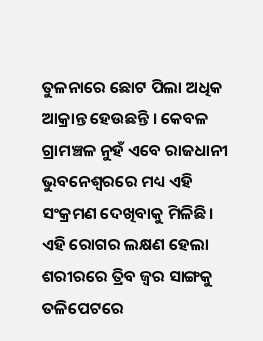ତୁଳନାରେ ଛୋଟ ପିଲା ଅଧିକ ଆକ୍ରାନ୍ତ ହେଉଛନ୍ତି । କେବଳ ଗ୍ରାମଞ୍ଚଳ ନୁହଁ ଏବେ ରାଜଧାନୀ ଭୁବନେଶ୍ୱରରେ ମଧ୍ୟ ଏହି ସଂକ୍ରମଣ ଦେଖିବାକୁ ମିଳିଛି । ଏହି ରୋଗର ଲକ୍ଷଣ ହେଲା ଶରୀରରେ ତ୍ରିବ ଜ୍ୱର ସାଙ୍ଗକୁ ତଳିପେଟରେ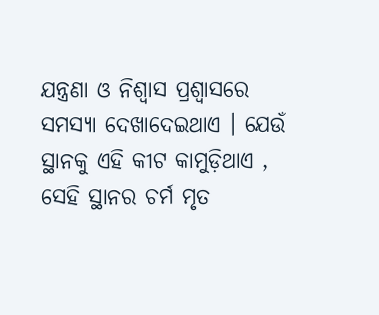ଯନ୍ତ୍ରଣା ଓ ନିଶ୍ୱାସ ପ୍ରଶ୍ୱାସରେ ସମସ୍ୟା ଦେଖାଦେଇଥାଏ । ଯେଉଁ ସ୍ଥାନକୁ ଏହି କୀଟ କାମୁଡ଼ିଥାଏ , ସେହି ସ୍ଥାନର ଚର୍ମ ମୃତ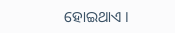ହୋଇଥାଏ ।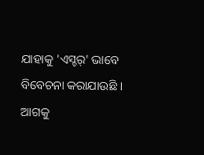ଯାହାକୁ 'ଏସ୍ଚର୍' ଭାବେ ବିବେଚନା କରାଯାଉଛି ।
ଆଗକୁ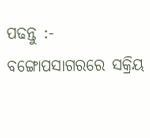ପଢନ୍ତୁ :- ବଙ୍ଗୋପସାଗରରେ ସକ୍ରିୟ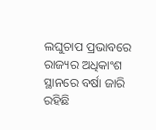ଲଘୁଚାପ ପ୍ରଭାବରେ ରାଜ୍ୟର ଅଧିକାଂଶ ସ୍ଥାନରେ ବର୍ଷା ଜାରି ରହିଛି